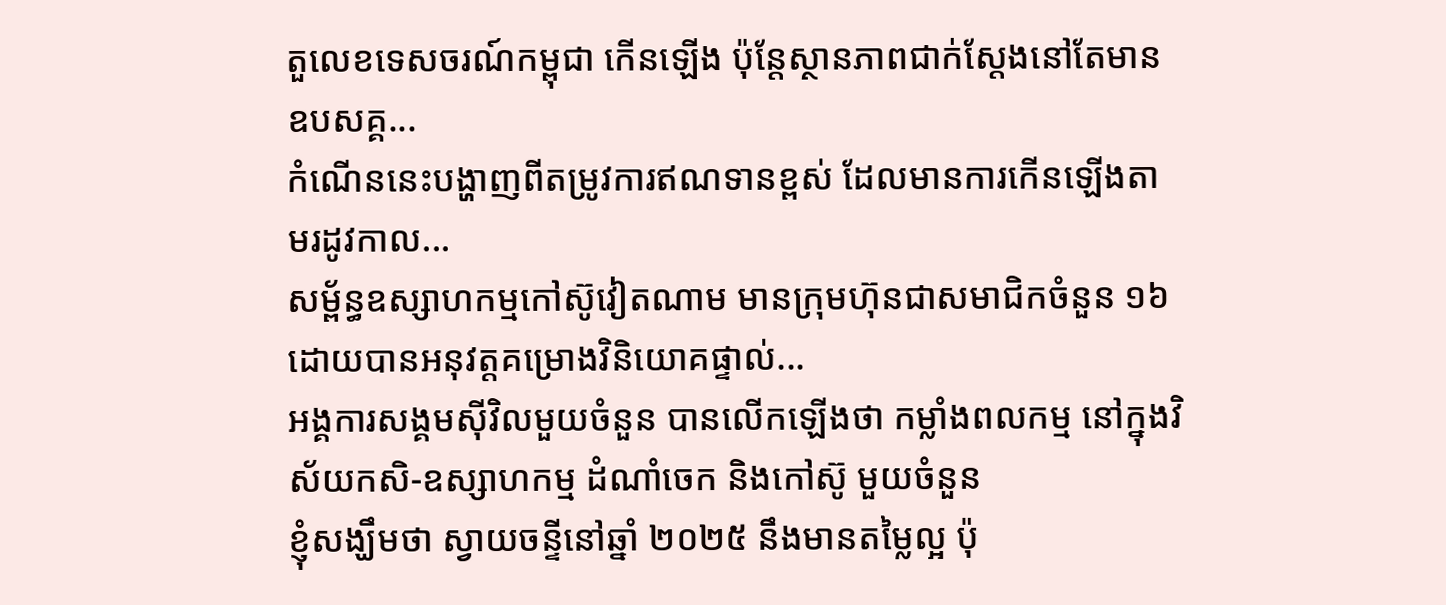តួលេខទេសចរណ៍កម្ពុជា កើនឡើង ប៉ុន្តែស្ថានភាពជាក់ស្ដែងនៅតែមានឧបសគ្គ...
កំណើននេះបង្ហាញពីតម្រូវការឥណទានខ្ពស់ ដែលមានការកើនឡើងតាមរដូវកាល...
សម្ព័ន្ធឧស្សាហកម្មកៅស៊ូវៀតណាម មានក្រុមហ៊ុនជាសមាជិកចំនួន ១៦ ដោយបានអនុវត្តគម្រោងវិនិយោគផ្ទាល់...
អង្គការសង្គមស៊ីវិលមួយចំនួន បានលើកឡើងថា កម្លាំងពលកម្ម នៅក្នុងវិស័យកសិ-ឧស្សាហកម្ម ដំណាំចេក និងកៅស៊ូ មួយចំនួន
ខ្ញុំសង្ឃឹមថា ស្វាយចន្ទីនៅឆ្នាំ ២០២៥ នឹងមានតម្លៃល្អ ប៉ុ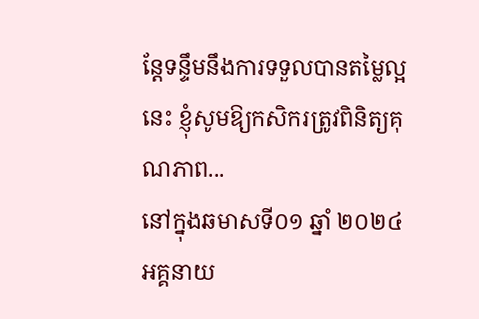ន្តែទន្ទឹមនឹងការទទួលបានតម្លៃល្អនេះ ខ្ញុំសូមឱ្យកសិករត្រូវពិនិត្យគុណភាព...
នៅក្នុងឆមាសទី០១ ឆ្នាំ ២០២៤ អគ្គនាយ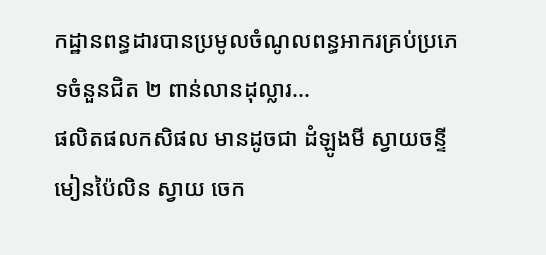កដ្ឋានពន្ធដារបានប្រមូលចំណូលពន្ធអាករគ្រប់ប្រភេទចំនួនជិត ២ ពាន់លានដុល្លារ...
ផលិតផលកសិផល មានដូចជា ដំឡូងមី ស្វាយចន្ទី មៀនប៉ៃលិន ស្វាយ ចេក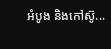អំបូង និងកៅស៊ូ...